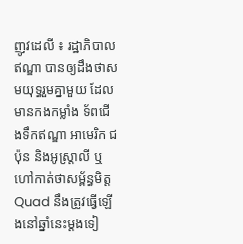ញូវដេលី ៖ រដ្ឋាភិបាលឥណ្ឌា បានឲ្យដឹងថាសមយុទ្ធរួមគ្នាមួយ ដែលមានកងកម្លាំង ទ័ពជើងទឹកឥណ្ឌា អាមេរិក ជប៉ុន និងអូស្ត្រាលី ឬហៅកាត់ថាសម្ព័ន្ធមិត្ដ Quad នឹងត្រូវធ្វើឡើងនៅឆ្នាំនេះម្តងទៀ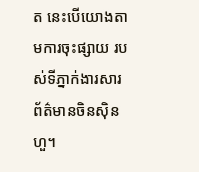ត នេះបើយោងតាមការចុះផ្សាយ របស់ទីភ្នាក់ងារសារព័ត៌មានចិនស៊ិនហួ។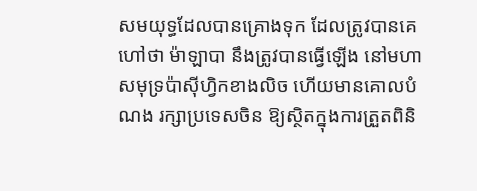សមយុទ្ធដែលបានគ្រោងទុក ដែលត្រូវបានគេហៅថា ម៉ាឡាបា នឹងត្រូវបានធ្វើឡើង នៅមហាសមុទ្រប៉ាស៊ីហ្វិកខាងលិច ហើយមានគោលបំណង រក្សាប្រទេសចិន ឱ្យស្ថិតក្នុងការត្រួតពិនិ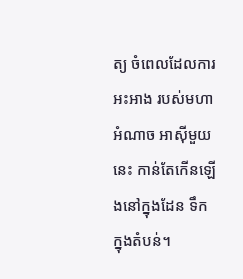ត្យ ចំពេលដែលការអះអាង របស់មហាអំណាច អាស៊ីមួយនេះ កាន់តែកើនឡើងនៅក្នុងដែន ទឹកក្នុងតំបន់។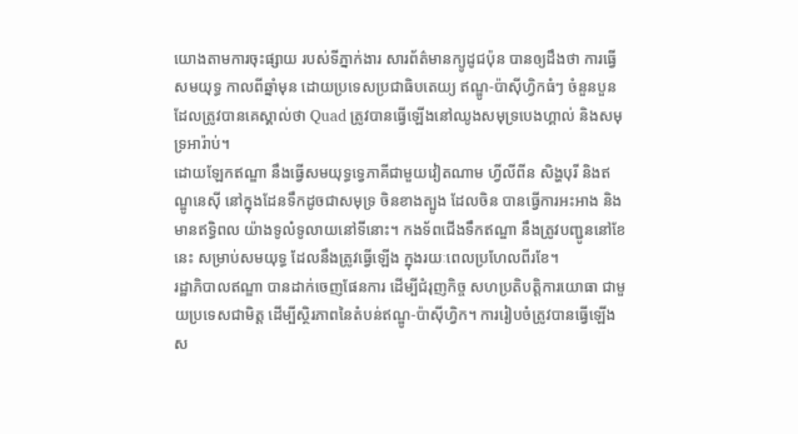យោងតាមការចុះផ្សាយ របស់ទីភ្នាក់ងារ សារព័ត៌មានក្យូដូជប៉ុន បានឲ្យដឹងថា ការធ្វើសមយុទ្ធ កាលពីឆ្នាំមុន ដោយប្រទេសប្រជាធិបតេយ្យ ឥណ្ឌូ-ប៉ាស៊ីហ្វិកធំៗ ចំនួនបួនដែលត្រូវបានគេស្គាល់ថា Quad ត្រូវបានធ្វើឡើងនៅឈូងសមុទ្របេងហ្គាល់ និងសមុទ្រអារ៉ាប់។
ដោយឡែកឥណ្ឌា នឹងធ្វើសមយុទ្ធទ្វេភាគីជាមួយវៀតណាម ហ្វីលីពីន សិង្ហបុរី និងឥណ្ឌូនេស៊ី នៅក្នុងដែនទឹកដូចជាសមុទ្រ ចិនខាងត្បូង ដែលចិន បានធ្វើការអះអាង និងមានឥទ្ធិពល យ៉ាងទូលំទូលាយនៅទីនោះ។ កងទ័ពជើងទឹកឥណ្ឌា នឹងត្រូវបញ្ជូននៅខែនេះ សម្រាប់សមយុទ្ធ ដែលនឹងត្រូវធ្វើឡើង ក្នុងរយៈពេលប្រហែលពីរខែ។
រដ្ឋាភិបាលឥណ្ឌា បានដាក់ចេញផែនការ ដើម្បីជំរុញកិច្ច សហប្រតិបត្តិការយោធា ជាមួយប្រទេសជាមិត្ត ដើម្បីស្ថិរភាពនៃតំបន់ឥណ្ឌូ-ប៉ាស៊ីហ្វិក។ ការរៀបចំត្រូវបានធ្វើឡើង ស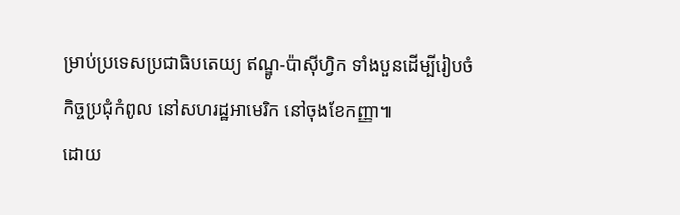ម្រាប់ប្រទេសប្រជាធិបតេយ្យ ឥណ្ឌូ-ប៉ាស៊ីហ្វិក ទាំងបួនដើម្បីរៀបចំកិច្ចប្រជុំកំពូល នៅសហរដ្ឋអាមេរិក នៅចុងខែកញ្ញា៕
ដោយ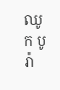ឈូក បូរ៉ា